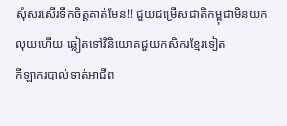សុំសរសើរទឹកចិត្តគាត់មែន!! ជួយជម្រើសជាតិកម្ពុជាមិនយកលុយហើយ ឆ្លៀតទៅវិនិយោគជួយកសិករខ្មែរទៀត
កីឡាករបាល់ទាត់អាជីព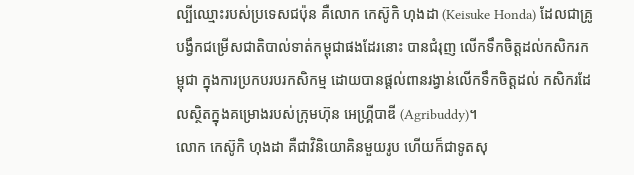ល្បីឈ្មោះរបស់ប្រទេសជប៉ុន គឺលោក កេស៊ូកិ ហុងដា (Keisuke Honda) ដែលជាគ្រូបង្វឹកជម្រើសជាតិបាល់ទាត់កម្ពុជាផងដែរនោះ បានជំរុញ លើកទឹកចិត្តដល់កសិករកម្ពុជា ក្នុងការប្រកបរបរកសិកម្ម ដោយបានផ្ដល់ពានរង្វាន់លើកទឹកចិត្តដល់ កសិករដែលស្ថិតក្នុងគម្រោងរបស់ក្រុមហ៊ុន អេហ្គ្រីបាឌី (Agribuddy)។
លោក កេស៊ូកិ ហុងដា គឺជាវិនិយោគិនមួយរូប ហើយក៏ជាទូតសុ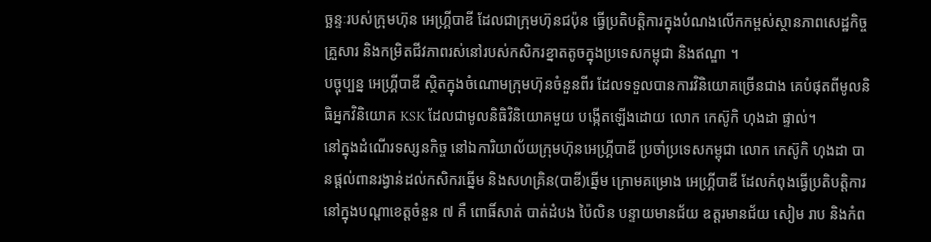ច្ឆន្ទៈរបស់ក្រុមហ៊ុន អេហ្គ្រីបាឌី ដែលជាក្រុមហ៊ុនជប៉ុន ធ្វើប្រតិបត្តិការក្នុងបំណងលើកកម្ពស់ស្ថានភាពសេដ្ឋកិច្ចគ្រួសារ និងកម្រិតជីវភាពរស់នៅរបស់កសិករខ្នាតតូចក្នុងប្រទេសកម្ពុជា និងឥណ្ឌា ។
បច្ចុប្បន្ន អេហ្គ្រីបាឌី ស្ថិតក្នុងចំណោមក្រុមហ៊ុនចំនួនពីរ ដែលទទួលបានការវិនិយោគច្រើនជាង គេបំផុតពីមូលនិធិអ្នកវិនិយោគ KSK ដែលជាមូលនិធិវិនិយោគមួយ បង្កើតឡើងដោយ លោក កេស៊ូកិ ហុងដា ផ្ទាល់។
នៅក្នុងដំណើរទស្សនកិច្ច នៅឯការិយាល័យក្រុមហ៊ុនអេហ្គ្រីបាឌី ប្រចាំប្រទេសកម្ពុជា លោក កេស៊ូកិ ហុងដា បានផ្ដល់ពានរង្វាន់ដល់កសិករឆ្នើម និងសហគ្រិន(បាឌី)ឆ្នើម ក្រោមគម្រោង អេហ្គ្រីបាឌី ដែលកំពុងធ្វើប្រតិបត្តិការនៅក្នុងបណ្ដាខេត្តចំនួន ៧ គឺ ពោធិ៍សាត់ បាត់ដំបង ប៉ៃលិន បន្ទាយមានជ័យ ឧត្តរមានជ័យ សៀម រាប និងកំព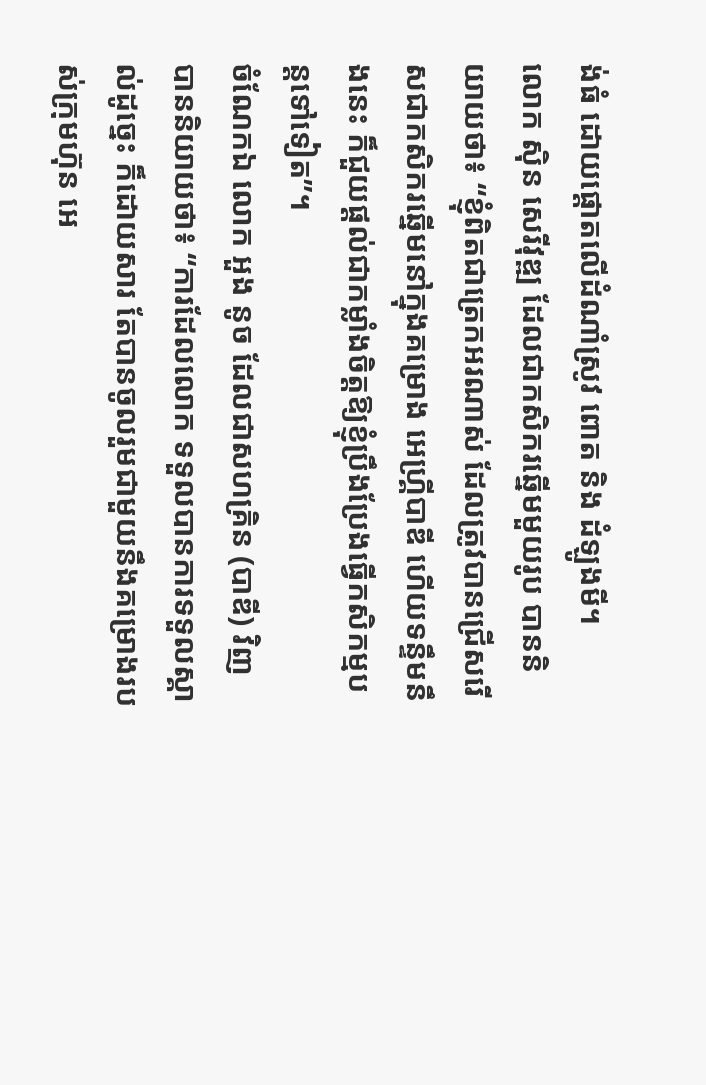ង់ធំ ដោយផ្ដោតលើដំណាំស្រូវ ពោត និង ដំឡូងមី។
លោក ស៊ិន សេរីវុឌ្ឍ ដែលជាកសិករឆ្នើមមួយរូប បាននិយាយថា៖ “ខ្ញុំពិតជាត្រេកអរណាស់ ដែលត្រូវបានជ្រើសរើសជាកសិករឆ្នើមនៅក្នុងគម្រោង អេហ្គ្រីបាឌី ហើយទន្ទឹមនឹងនេះ ក៏ជួយផ្ដល់ជាកម្លាំងចិត្តឱ្យខ្ញុំប្រឹងប្រែងធ្វើកសិកម្មបន្តទៅទៀត”។
ចំណែកឯ លោក អួង នូច ដែលជាសហគ្រិន (បាឌី) វិញ បាននិយាយថា៖ “ការដែលលោក ទទួលបានការទទួលស្គាល់ដូច្នេះ ក៏ដោយសារ តែបានចូលរួមជាមួយនឹងគម្រោងរបស់ក្រុមហ៊ុន អេ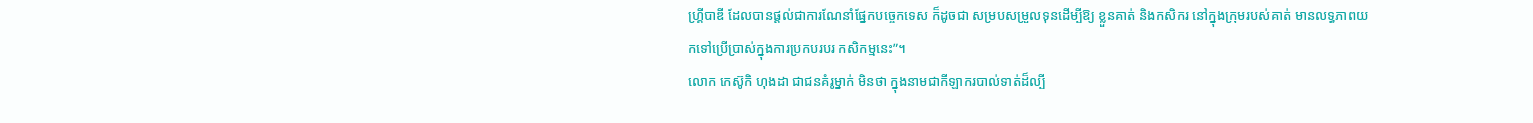ហ្គ្រីបាឌី ដែលបានផ្ដល់ជាការណែនាំផ្នែកបច្ចេកទេស ក៏ដូចជា សម្របសម្រួលទុនដើម្បីឱ្យ ខ្លួនគាត់ និងកសិករ នៅក្នុងក្រុមរបស់គាត់ មានលទ្ធភាពយកទៅប្រើប្រាស់ក្នុងការប្រកបរបរ កសិកម្មនេះ”។
លោក កេស៊ូកិ ហុងដា ជាជនគំរូម្នាក់ មិនថា ក្នុងនាមជាកីឡាករបាល់ទាត់ដ៏ល្បី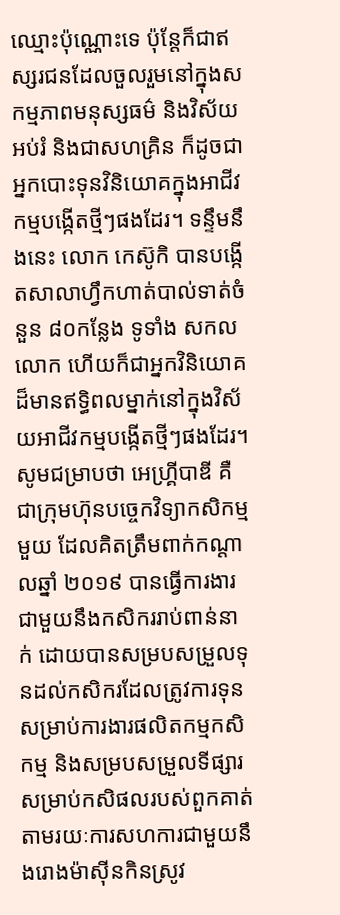ឈ្មោះប៉ុណ្ណោះទេ ប៉ុន្តែក៏ជាឥស្សរជនដែលចួលរួមនៅក្នុងសកម្មភាពមនុស្សធម៌ និងវិស័យអប់រំ និងជាសហគ្រិន ក៏ដូចជាអ្នកបោះទុនវិនិយោគក្នុងអាជីវកម្មបង្កើតថ្មីៗផងដែរ។ ទន្ទឹមនឹងនេះ លោក កេស៊ូកិ បានបង្កើតសាលាហ្វឹកហាត់បាល់ទាត់ចំនួន ៨០កន្លែង ទូទាំង សកលលោក ហើយក៏ជាអ្នកវិនិយោគដ៏មានឥទ្ធិពលម្នាក់នៅក្នុងវិស័យអាជីវកម្មបង្កើតថ្មីៗផងដែរ។
សូមជម្រាបថា អេហ្គ្រីបាឌី គឺជាក្រុមហ៊ុនបច្ចេកវិទ្យាកសិកម្មមួយ ដែលគិតត្រឹមពាក់កណ្ដាលឆ្នាំ ២០១៩ បានធ្វើការងារជាមួយនឹងកសិកររាប់ពាន់នាក់ ដោយបានសម្របសម្រួលទុនដល់កសិករដែលត្រូវការទុនសម្រាប់ការងារផលិតកម្មកសិកម្ម និងសម្របសម្រួលទីផ្សារសម្រាប់កសិផលរបស់ពួកគាត់ តាមរយៈការសហការជាមួយនឹងរោងម៉ាស៊ីនកិនស្រូវ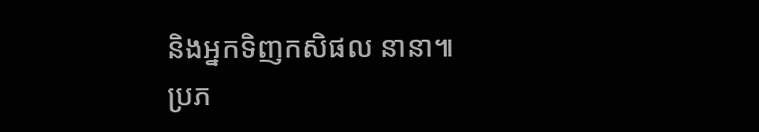និងអ្នកទិញកសិផល នានា៕
ប្រភ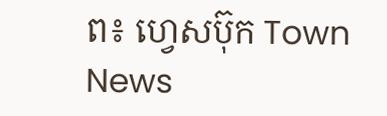ព៖ ហ្វេសប៊ុក Town News